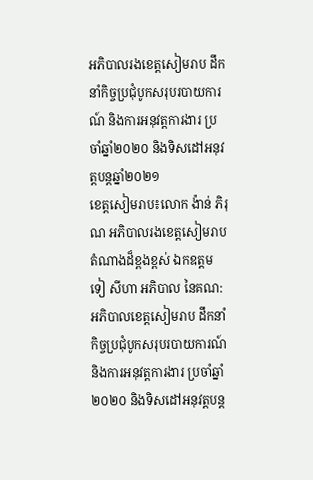អភិបាលរងខេត្តសៀមរាប ដឹកនាំកិច្ចប្រជុំបូកសរុបរបាយការណ៍ និងការអនុវត្តការងារ ប្រចាំឆ្នាំ២០២០ និងទិសដៅអនុវត្តបន្តឆ្នាំ២០២១
ខេត្តសៀមរាប៖លោក ង៉ាន់ ភិរុណ អភិបាលរងខេត្តសៀមរាប តំណាងដ៏ខ្ពងខ្ពស់ ឯកឧត្តម ទៀ សីហា អភិបាល នៃគណ:អភិបាលខេត្តសៀមរាប ដឹកនាំកិច្ចប្រជុំបូកសរុបរបាយការណ៍ និងការអនុវត្តការងារ ប្រចាំឆ្នាំ២០២០ និងទិសដៅអនុវត្តបន្ត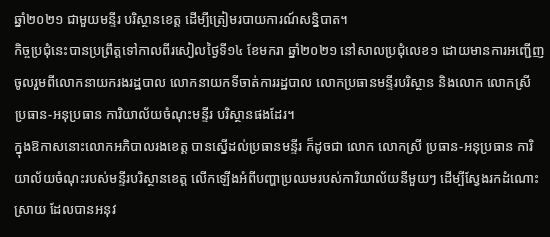ឆ្នាំ២០២១ ជាមួយមន្ទីរ បរិស្ថានខេត្ត ដើម្បីត្រៀមរបាយការណ៍សន្និបាត។
កិច្ចប្រជុំនេះបានប្រព្រឹត្តទៅកាលពីរសៀលថ្ងៃទី១៤ ខែមករា ឆ្នាំ២០២១ នៅសាលប្រជុំលេខ១ ដោយមានការអញ្ជើញចូលរួមពីលោកនាយករងរដ្ឋបាល លោកនាយកទីចាត់ការរដ្ឋបាល លោកប្រធានមន្ទីរបរិស្ថាន និងលោក លោកស្រី ប្រធាន-អនុប្រធាន ការិយាល័យចំណុះមន្ទីរ បរិស្ថានផងដែរ។
ក្នុងឱកាសនោះលោកអភិបាលរងខេត្ត បានស្នើដល់ប្រធានមន្ទីរ ក៏ដូចជា លោក លោកស្រី ប្រធាន-អនុប្រធាន ការិយាល័យចំណុះរបស់មន្ទីរបរិស្ថានខេត្ត លើកឡើងអំពីបញ្ហាប្រឈមរបស់ការិយាល័យនីមួយៗ ដើម្បីស្វែងរកដំណោះស្រាយ ដែលបានអនុវ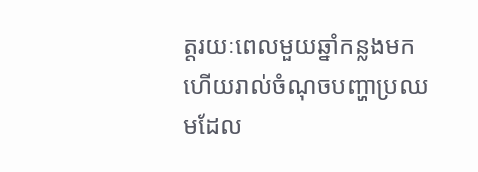ត្តរយៈពេលមួយឆ្នាំកន្លងមក ហើយរាល់ចំណុចបញ្ហាប្រឈមដែល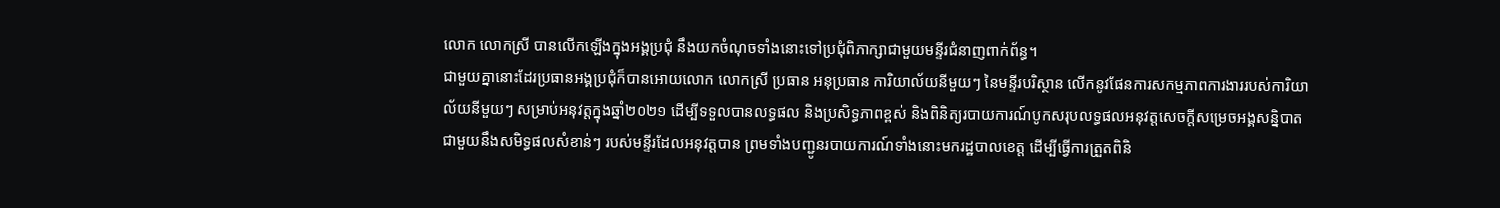លោក លោកស្រី បានលើកឡើងក្នុងអង្គប្រជុំ នឹងយកចំណុចទាំងនោះទៅប្រជុំពិភាក្សាជាមួយមន្ទីរជំនាញពាក់ព័ន្ធ។
ជាមួយគ្នានោះដែរប្រធានអង្គប្រជុំក៏បានអោយលោក លោកស្រី ប្រធាន អនុប្រធាន ការិយាល័យនីមួយៗ នៃមន្ទីរបរិស្ថាន លើកនូវផែនការសកម្មភាពការងាររបស់ការិយាល័យនីមួយៗ សម្រាប់អនុវត្តក្នុងឆ្នាំ២០២១ ដើម្បីទទួលបានលទ្ធផល និងប្រសិទ្ធភាពខ្ពស់ និងពិនិត្យរបាយការណ៍បូកសរុបលទ្ធផលអនុវត្តសេចក្តីសម្រេចអង្គសន្និបាត ជាមួយនឹងសមិទ្ធផលសំខាន់ៗ របស់មន្ទីរដែលអនុវត្តបាន ព្រមទាំងបញ្ជូនរបាយការណ៍ទាំងនោះមករដ្ឋបាលខេត្ត ដើម្បីធ្វើការត្រួតពិនិ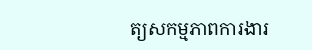ត្យសកម្មភាពការងារ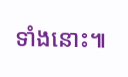ទាំងនោះ៕